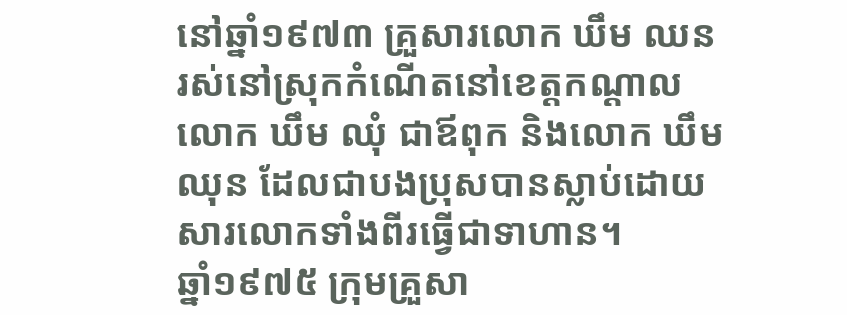នៅឆ្នាំ១៩៧៣ គ្រួសារលោក ឃឹម ឈន រស់នៅស្រុកកំណើតនៅខេត្តកណ្ដាល លោក ឃឹម ឈុំ ជាឪពុក និងលោក ឃឹម ឈុន ដែលជាបងប្រុសបានស្លាប់ដោយសារលោកទាំងពីរធ្វើជាទាហាន។
ឆ្នាំ១៩៧៥ ក្រុមគ្រួសា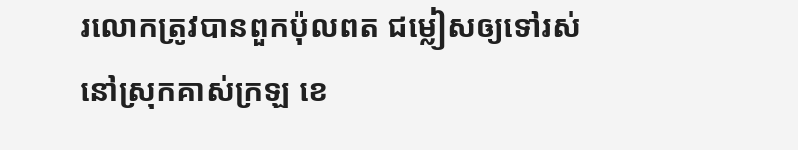រលោកត្រូវបានពួកប៉ុលពត ជម្លៀសឲ្យទៅរស់នៅស្រុកគាស់ក្រឡ ខេ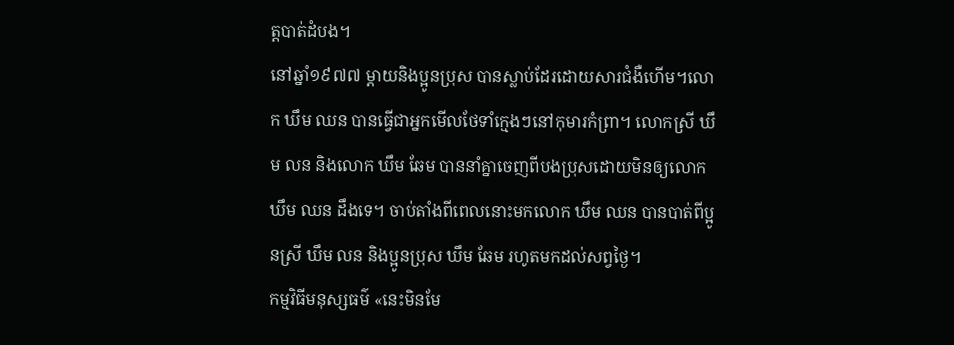ត្តបាត់ដំបង។
នៅឆ្នាំ១៩៧៧ ម្ដាយនិងប្អូនប្រុស បានស្លាប់ដែរដោយសារជំងឺហើម។លោក ឃឹម ឈន បានធ្វើជាអ្នកមើលថែទាំក្មេងៗនៅកុមារកំព្រា។ លោកស្រី ឃឹម លន និងលោក ឃឹម ឆែម បាននាំគ្នាចេញពីបងប្រុសដោយមិនឲ្យលោក ឃឹម ឈន ដឹងទេ។ ចាប់តាំងពីពេលនោះមកលោក ឃឹម ឈន បានបាត់ពីប្អូនស្រី ឃឹម លន និងប្អូនប្រុស ឃឹម ឆែម រហូតមកដល់សព្វថ្ងៃ។
កម្មវិធីមនុស្សធម៌ «នេះមិនមែ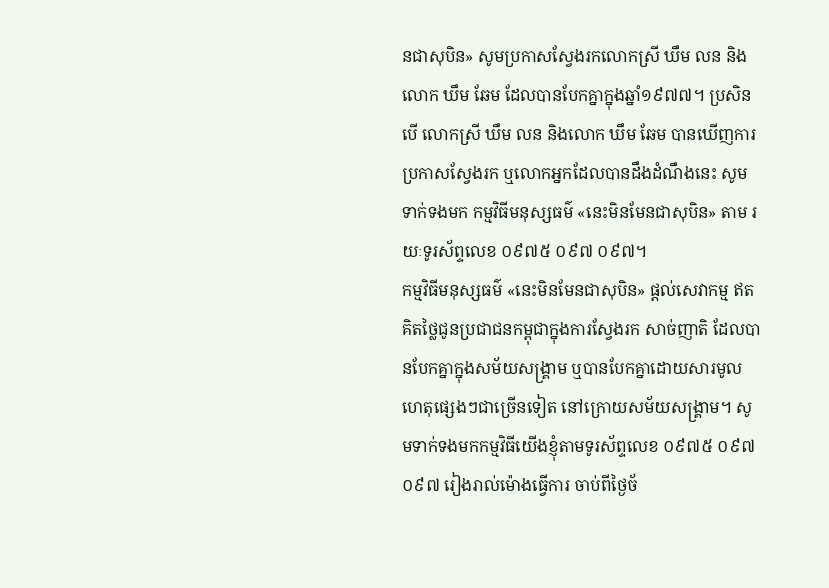នជាសុបិន» សូមប្រកាសស្វែងរកលោកស្រី ឃឹម លន និងលោក ឃឹម ឆែម ដែលបានបែកគ្នាក្នុងឆ្នាំ១៩៧៧។ ប្រសិនបើ លោកស្រី ឃឹម លន និងលោក ឃឹម ឆែម បានឃើញការប្រកាសស្វែងរក ឬលោកអ្នកដែលបានដឹងដំណឹងនេះ សូមទាក់ទងមក កម្មវិធីមនុស្សធម៌ «នេះមិនមែនជាសុបិន» តាម រយៈទូរស័ព្ទលេខ ០៩៧៥ ០៩៧ ០៩៧។
កម្មវិធីមនុស្សធម៌ «នេះមិនមែនជាសុបិន» ផ្ដល់សេវាកម្ម ឥតគិតថ្លៃជូនប្រជាជនកម្ពុជាក្នុងការស្វែងរក សាច់ញាតិ ដែលបានបែកគ្នាក្នុងសម័យសង្គ្រាម ឬបានបែកគ្នាដោយសារមូលហេតុផ្សេងៗជាច្រើនទៀត នៅក្រោយសម័យសង្គ្រាម។ សូមទាក់ទងមកកម្មវិធីយើងខ្ញុំតាមទូរស័ព្ទលេខ ០៩៧៥ ០៩៧ ០៩៧ រៀងរាល់ម៉ោងធ្វើការ ចាប់ពីថ្ងៃច័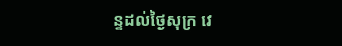ន្ទដល់ថ្ងៃសុក្រ វេ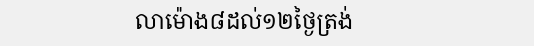លាម៉ោង៨ដល់១២ថ្ងៃត្រង់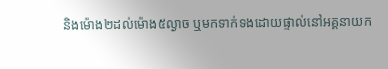និងម៉ោង២ដល់ម៉ោង៥ល្ងាច ឬមកទាក់ទងដោយផ្ទាល់នៅអគ្គនាយក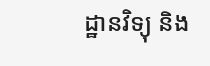ដ្ឋានវិទ្យុ និង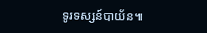ទូរទស្សន៍បាយ័ន៕